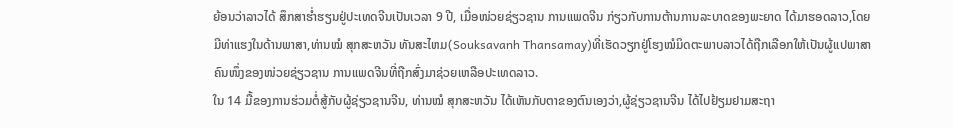ຍ້ອນວ່າລາວໄດ້ ສຶກສາຮ່ຳຮຽນຢູ່ປະເທດຈີນເປັນເວລາ 9 ປີ, ເມື່ອໜ່ວຍຊ່ຽວຊານ ການແພດຈີນ ກ່ຽວກັບການຕ້ານການລະບາດຂອງພະຍາດ ໄດ້ມາຮອດລາວ,ໂດຍມີທ່າແຮງໃນດ້ານພາສາ,ທ່ານໝໍ ສຸກສະຫວັນ ທັນສະໄຫມ(Souksavanh Thansamay)ທີ່ເຮັດວຽກຢູ່ໂຮງໝໍມິດຕະພາບລາວໄດ້ຖືກເລືອກໃຫ້ເປັນຜູ້ແປພາສາຄົນໜຶ່ງຂອງໜ່ວຍຊ່ຽວຊານ ການແພດຈີນທີ່ຖືກສົ່ງມາຊ່ວຍເຫລືອປະເທດລາວ.
ໃນ 14 ມື້ຂອງການຮ່ວມຕໍ່ສູ້ກັບຜູ້ຊ່ຽວຊານຈີນ, ທ່ານໝໍ ສຸກສະຫວັນ ໄດ້ເຫັນກັບຕາຂອງຕົນເອງວ່າ,ຜູ້ຊ່ຽວຊານຈີນ ໄດ້ໄປຢ້ຽມຢາມສະຖາ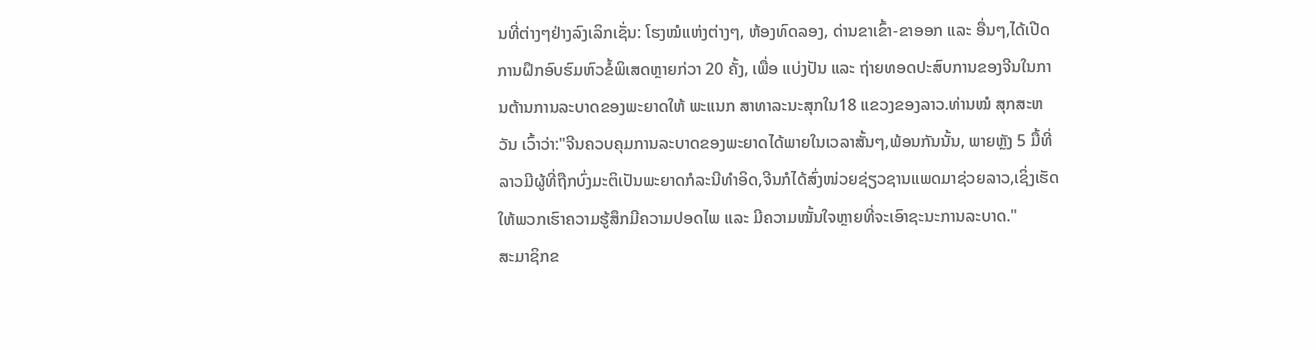ນທີ່ຕ່າງໆຢ່າງລົງເລິກເຊັ່ນ: ໂຮງໝໍແຫ່ງຕ່າງໆ, ຫ້ອງທົດລອງ, ດ່ານຂາເຂົ້າ-ຂາອອກ ແລະ ອື່ນໆ,ໄດ້ເປີດການຝຶກອົບຮົມຫົວຂໍ້ພິເສດຫຼາຍກ່ວາ 20 ຄັ້ງ, ເພື່ອ ແບ່ງປັນ ແລະ ຖ່າຍທອດປະສົບການຂອງຈີນໃນການຕ້ານການລະບາດຂອງພະຍາດໃຫ້ ພະແນກ ສາທາລະນະສຸກໃນ18 ແຂວງຂອງລາວ.ທ່ານໝໍ ສຸກສະຫວັນ ເວົ້າວ່າ:"ຈີນຄວບຄຸມການລະບາດຂອງພະຍາດໄດ້ພາຍໃນເວລາສັ້ນໆ,ພ້ອນກັນນັ້ນ, ພາຍຫຼັງ 5 ມື້ທີ່ລາວມີຜູ້ທີ່ຖືກບົ່ງມະຕິເປັນພະຍາດກໍລະນີທຳອິດ,ຈີນກໍໄດ້ສົ່ງໜ່ວຍຊ່ຽວຊານແພດມາຊ່ວຍລາວ,ເຊິ່ງເຮັດໃຫ້ພວກເຮົາຄວາມຮູ້ສຶກມີຄວາມປອດໄພ ແລະ ມີຄວາມໝັ້ນໃຈຫຼາຍທີ່ຈະເອົາຊະນະການລະບາດ."
ສະມາຊິກຂ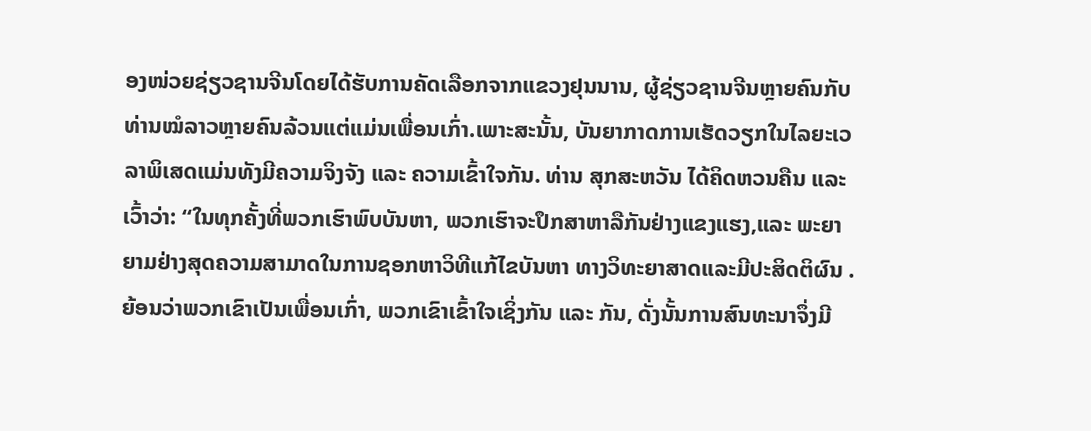ອງໜ່ວຍຊ່ຽວຊານຈີນໂດຍໄດ້ຮັບການຄັດເລືອກຈາກແຂວງຢຸນນານ, ຜູ້ຊ່ຽວຊານຈີນຫຼາຍຄົນກັບທ່ານໝໍລາວຫຼາຍຄົນລ້ວນແຕ່ແມ່ນເພື່ອນເກົ່າ.ເພາະສະນັ້ນ, ບັນຍາກາດການເຮັດວຽກໃນໄລຍະເວລາພິເສດແມ່ນທັງມີຄວາມຈິງຈັງ ແລະ ຄວາມເຂົ້າໃຈກັນ. ທ່ານ ສຸກສະຫວັນ ໄດ້ຄິດຫວນຄືນ ແລະ ເວົ້າວ່າ: “ໃນທຸກຄັ້ງທີ່ພວກເຮົາພົບບັນຫາ, ພວກເຮົາຈະປຶກສາຫາລືກັນຢ່າງແຂງແຮງ,ແລະ ພະຍາຍາມຢ່າງສຸດຄວາມສາມາດໃນການຊອກຫາວິທີແກ້ໄຂບັນຫາ ທາງວິທະຍາສາດແລະມີປະສິດຕິຜົນ .ຍ້ອນວ່າພວກເຂົາເປັນເພື່ອນເກົ່າ, ພວກເຂົາເຂົ້າໃຈເຊິ່ງກັນ ແລະ ກັນ, ດັ່ງນັ້ນການສົນທະນາຈຶ່ງມີ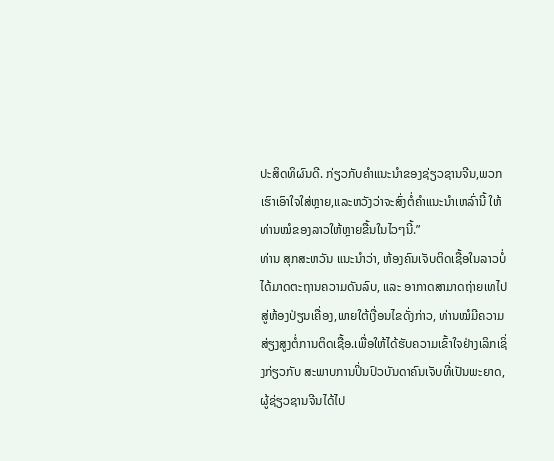ປະສິດທິຜົນດີ. ກ່ຽວກັບຄຳແນະນຳຂອງຊ່ຽວຊານຈີນ,ພວກເຮົາເອົາໃຈໃສ່ຫຼາຍ,ແລະຫວັງວ່າຈະສົ່ງຕໍ່ຄຳແນະນຳເຫລົ່ານີ້ ໃຫ້ທ່ານໝໍຂອງລາວໃຫ້ຫຼາຍຂື້ນໃນໄວໆນີ້.”
ທ່ານ ສຸກສະຫວັນ ແນະນຳວ່າ, ຫ້ອງຄົນເຈັບຕິດເຊື້ອໃນລາວບໍ່ໄດ້ມາດຕະຖານຄວາມດັນລົບ, ແລະ ອາກາດສາມາດຖ່າຍເທໄປສູ່ຫ້ອງປ່ຽນເຄື່ອງ,ພາຍໃຕ້ເງື່ອນໄຂດັ່ງກ່າວ, ທ່ານໝໍມີຄວາມສ່ຽງສູງຕໍ່ການຕິດເຊື້ອ.ເພື່ອໃຫ້ໄດ້ຮັບຄວາມເຂົ້າໃຈຢ່າງເລິກເຊິ່ງກ່ຽວກັບ ສະພາບການປິ່ນປົວບັນດາຄົນເຈັບທີ່ເປັນພະຍາດ, ຜູ້ຊ່ຽວຊານຈີນໄດ້ໄປ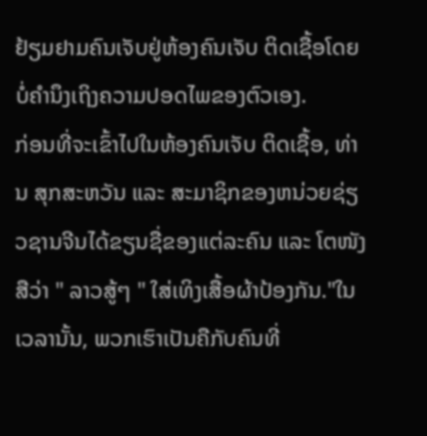ຢ້ຽມຢາມຄົນເຈັບຢູ່ຫ້ອງຄົນເຈັບ ຕິດເຊື້ອໂດຍບໍ່ຄຳນຶງເຖິງຄວາມປອດໄພຂອງຕົວເອງ.
ກ່ອນທີ່ຈະເຂົ້າໄປໃນຫ້ອງຄົນເຈັບ ຕິດເຊື້ອ, ທ່ານ ສຸກສະຫວັນ ແລະ ສະມາຊິກຂອງຫນ່ວຍຊ່ຽວຊານຈີນໄດ້ຂຽນຊື່ຂອງແຕ່ລະຄົນ ແລະ ໂຕໜັງສືວ່າ " ລາວສູ້ໆ " ໃສ່ເທິງເສື້ອຜ້າປ້ອງກັນ."ໃນເວລານັ້ນ, ພວກເຮົາເປັນຄືກັບຄົນທີ່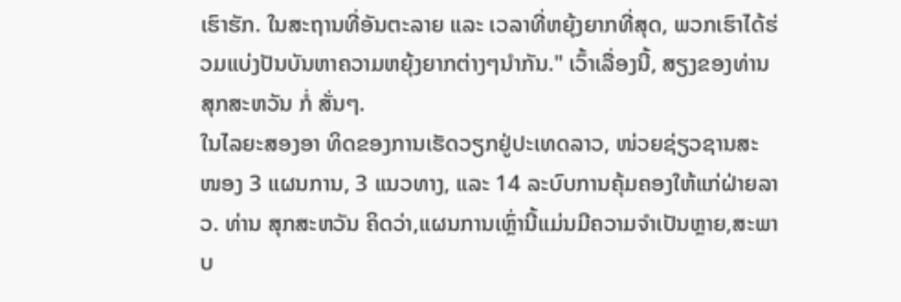ເຮົາຮັກ. ໃນສະຖານທີ່ອັນຕະລາຍ ແລະ ເວລາທີ່ຫຍຸ້ງຍາກທີ່ສຸດ, ພວກເຮົາໄດ້ຮ່ວມແບ່ງປັນບັນຫາຄວາມຫຍຸ້ງຍາກຕ່າງໆນຳກັນ." ເວົ້າເລື່ອງນີ້, ສຽງຂອງທ່ານ ສຸກສະຫວັນ ກໍ່ ສັ່ນໆ.
ໃນໄລຍະສອງອາ ທິດຂອງການເຮັດວຽກຢູ່ປະເທດລາວ, ໜ່ວຍຊ່ຽວຊານສະໜອງ 3 ແຜນການ, 3 ແນວທາງ, ແລະ 14 ລະບົບການຄຸ້ມຄອງໃຫ້ແກ່ຝ່າຍລາວ. ທ່ານ ສຸກສະຫວັນ ຄິດວ່າ,ແຜນການເຫຼົ່ານີ້ແມ່ນມີຄວາມຈຳເປັນຫຼາຍ,ສະພາບ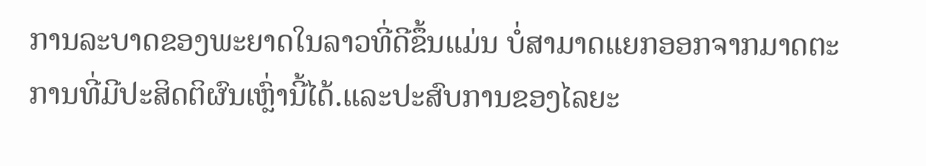ການລະບາດຂອງພະຍາດໃນລາວທີ່ດີຂຶ້ນແມ່ນ ບໍ່ສາມາດແຍກອອກຈາກມາດຕະການທີ່ມີປະສິດຕິຜົນເຫຼົ່ານີ້ໄດ້.ແລະປະສົບການຂອງໄລຍະ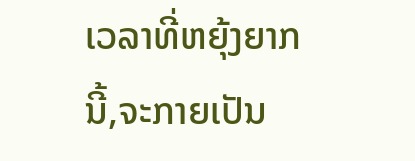ເວລາທີ່ຫຍຸ້ງຍາກນີ້,ຈະກາຍເປັນ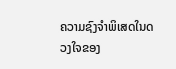ຄວາມຊົງຈຳພິເສດໃນດວງໃຈຂອງ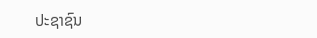ປະຊາຊົນ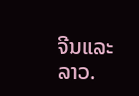ຈີນແລະລາວ.